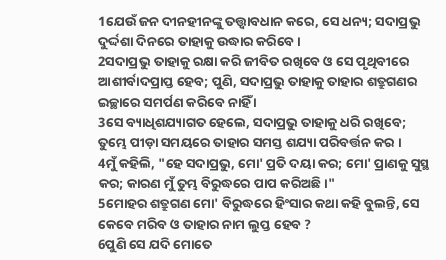1ଯେଉଁ ଜନ ଦୀନହୀନଙ୍କୁ ତତ୍ତ୍ୱାବଧାନ କରେ, ସେ ଧନ୍ୟ; ସଦାପ୍ରଭୁ ଦୁର୍ଦ୍ଦଶା ଦିନରେ ତାହାକୁ ଉଦ୍ଧାର କରିବେ ।
2ସଦାପ୍ରଭୁ ତାହାକୁ ରକ୍ଷା କରି ଜୀବିତ ରଖିବେ ଓ ସେ ପୃଥିବୀରେ ଆଶୀର୍ବାଦପ୍ରାପ୍ତ ହେବ; ପୁଣି, ସଦାପ୍ରଭୁ ତାହାକୁ ତାହାର ଶତ୍ରୁଗଣର ଇଚ୍ଛାରେ ସମର୍ପଣ କରିବେ ନାହିଁ ।
3ସେ ବ୍ୟାଧିଶଯ୍ୟାଗତ ହେଲେ, ସଦାପ୍ରଭୁ ତାହାକୁ ଧରି ରଖିବେ; ତୁମ୍ଭେ ପୀଡ଼ା ସମୟରେ ତାହାର ସମସ୍ତ ଶଯ୍ୟା ପରିବର୍ତ୍ତନ କର ।
4ମୁଁ କହିଲି, "ହେ ସଦାପ୍ରଭୁ, ମୋ' ପ୍ରତି ଦୟା କର; ମୋ' ପ୍ରାଣକୁ ସୁସ୍ଥ କର; କାରଣ ମୁଁ ତୁମ୍ଭ ବିରୁଦ୍ଧରେ ପାପ କରିଅଛି ।"
5ମୋହର ଶତ୍ରୁଗଣ ମୋ' ବିରୁଦ୍ଧରେ ହିଂସାର କଥା କହି ବୁଲନ୍ତି, ସେ କେବେ ମରିବ ଓ ତାହାର ନାମ ଲୁପ୍ତ ହେବ ?
6ପୁଣି ସେ ଯଦି ମୋତେ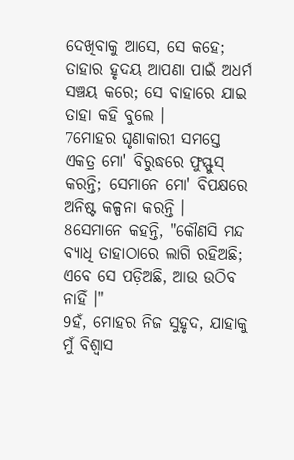ଦେଖିବାକୁ ଆସେ, ସେ କହେ; ତାହାର ହୃଦୟ ଆପଣା ପାଇଁ ଅଧର୍ମ ସଞ୍ଚୟ କରେ; ସେ ବାହାରେ ଯାଇ ତାହା କହି ବୁଲେ ।
7ମୋହର ଘୃଣାକାରୀ ସମସ୍ତେ ଏକତ୍ର ମୋ' ବିରୁଦ୍ଧରେ ଫୁସ୍ଫୁସ୍ କରନ୍ତି; ସେମାନେ ମୋ' ବିପକ୍ଷରେ ଅନିଷ୍ଟ କଳ୍ପନା କରନ୍ତି ।
8ସେମାନେ କହନ୍ତି, "କୌଣସି ମନ୍ଦ ବ୍ୟାଧି ତାହାଠାରେ ଲାଗି ରହିଅଛି; ଏବେ ସେ ପଡ଼ିଅଛି, ଆଉ ଉଠିବ ନାହିଁ ।"
9ହଁ, ମୋହର ନିଜ ସୁହୃଦ, ଯାହାକୁ ମୁଁ ବିଶ୍ୱାସ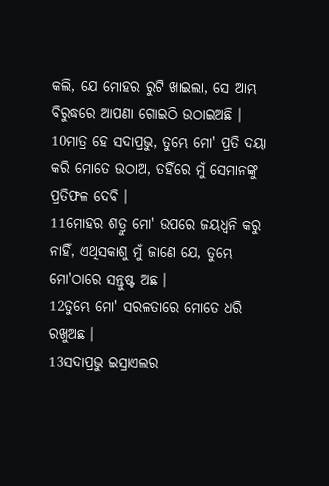କଲି, ଯେ ମୋହର ରୁଟି ଖାଇଲା, ସେ ଆମ୍ଭ ବିରୁଦ୍ଧରେ ଆପଣା ଗୋଇଠି ଉଠାଇଅଛି ।
10ମାତ୍ର ହେ ସଦାପ୍ରଭୁ, ତୁମ୍ଭେ ମୋ' ପ୍ରତି ଦୟା କରି ମୋତେ ଉଠାଅ, ତହିଁରେ ମୁଁ ସେମାନଙ୍କୁ ପ୍ରତିଫଳ ଦେବି ।
11ମୋହର ଶତ୍ରୁ ମୋ' ଉପରେ ଜୟଧ୍ୱନି କରୁ ନାହିଁ, ଏଥିସକାଶୁ ମୁଁ ଜାଣେ ଯେ, ତୁମ୍ଭେ ମୋ'ଠାରେ ସନ୍ତୁଷ୍ଟ ଅଛ ।
12ତୁମ୍ଭେ ମୋ' ସରଳତାରେ ମୋତେ ଧରି ରଖୁଅଛ ।
13ସଦାପ୍ରଭୁ ଇସ୍ରାଏଲର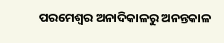ପରମେଶ୍ୱର ଅନାଦିକାଳରୁ ଅନନ୍ତକାଳ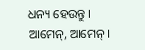ଧନ୍ୟ ହେଉନ୍ତୁ । ଆମେନ୍, ଆମେନ୍ ।